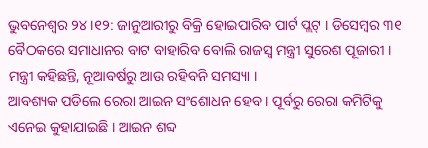ଭୁବନେଶ୍ବର ୨୪।୧୨: ଜାନୁଆରୀରୁ ବିକ୍ରି ହୋଇପାରିବ ପାର୍ଟ ପ୍ଲଟ୍ । ଡିସେମ୍ବର ୩୧ ବୈଠକରେ ସମାଧାନର ବାଟ ବାହାରିବ ବୋଲି ରାଜସ୍ବ ମନ୍ତ୍ରୀ ସୁରେଶ ପୂଜାରୀ । ମନ୍ତ୍ରୀ କହିଛନ୍ତି, ନୂଆବର୍ଷରୁ ଆଉ ରହିବନି ସମସ୍ୟା ।
ଆବଶ୍ୟକ ପଡିଲେ ରେରା ଆଇନ ସଂଶୋଧନ ହେବ । ପୂର୍ବରୁ ରେରା କମିଟିକୁ ଏନେଇ କୁହାଯାଇଛି । ଆଇନ ଶବ୍ଦ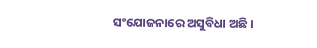ସଂଯୋଜନାରେ ଅସୁବିଧା ଅଛି ।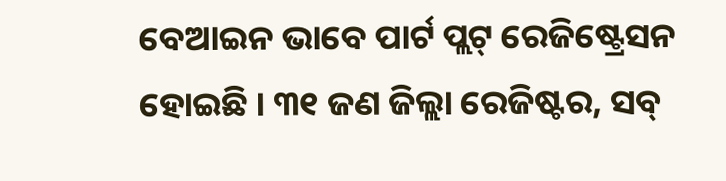ବେଆଇନ ଭାବେ ପାର୍ଟ ପ୍ଲଟ୍ ରେଜିଷ୍ଟ୍ରେସନ ହୋଇଛି । ୩୧ ଜଣ ଜିଲ୍ଲା ରେଜିଷ୍ଟର, ସବ୍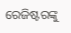ରେଜିଷ୍ଟରଙ୍କୁ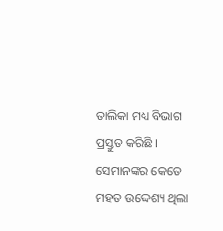ତାଲିକା ମଧ୍ୟ ବିଭାଗ ପ୍ରସ୍ତୁତ କରିଛି । ସେମାନଙ୍କର କେତେ ମହତ ଉଦ୍ଦେଶ୍ୟ ଥିଲା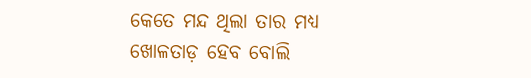କେତେ ମନ୍ଦ ଥିଲା ତାର ମଧ୍ୟ ଖୋଳତାଡ଼ ହେବ ବୋଲି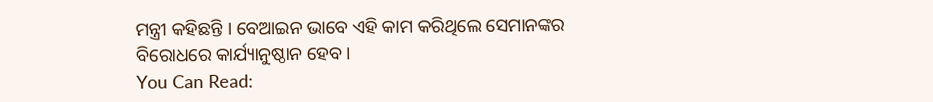ମନ୍ତ୍ରୀ କହିଛନ୍ତି । ବେଆଇନ ଭାବେ ଏହି କାମ କରିଥିଲେ ସେମାନଙ୍କର ବିରୋଧରେ କାର୍ଯ୍ୟାନୁଷ୍ଠାନ ହେବ ।
You Can Read: